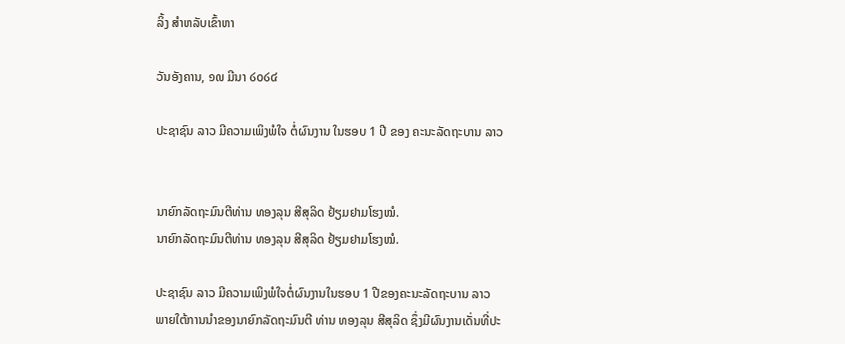ລິ້ງ ສຳຫລັບເຂົ້າຫາ

ວັນອັງຄານ, ໑໙ ມີນາ ໒໐໒໔

ປະຊາຊົນ ລາວ ມີຄວາມເພິງພໍໃຈ ຕໍ່ຜົນງານ ໃນຮອບ 1 ປີ ຂອງ ຄະນະລັດຖະບານ ລາວ


ນາຍົກລັດຖະມົນຕີທ່ານ ທອງລຸນ ສີສຸລິດ ຢ້ຽມຢາມໂຮງໝໍ.
ນາຍົກລັດຖະມົນຕີທ່ານ ທອງລຸນ ສີສຸລິດ ຢ້ຽມຢາມໂຮງໝໍ.

ປະຊາຊົນ ລາວ ມີຄວາມເພິງພໍໃຈຕໍ່ຜົນງານໃນຮອບ 1 ປີຂອງຄະນະລັດຖະບານ ລາວ
ພາຍໃຕ້ການນຳຂອງນາຍົກລັດຖະມົນຕີ ທ່ານ ທອງລຸນ ສີສຸລິດ ຊຶ່ງມີຜົນງານເດັ່ນທີ່ປະ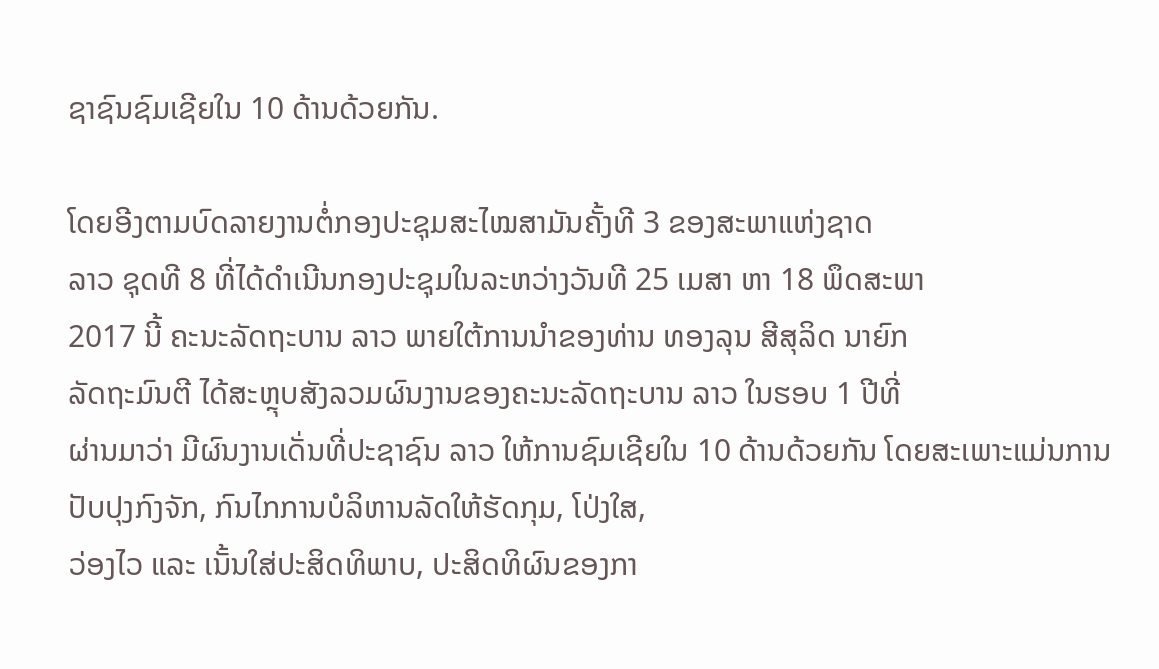ຊາຊົນຊົມເຊີຍໃນ 10 ດ້ານດ້ວຍກັນ.

ໂດຍອີງຕາມບົດລາຍງານຕໍ່ກອງປະຊຸມສະໄໝສາມັນຄັ້ງທີ 3 ຂອງສະພາແຫ່ງຊາດ
ລາວ ຊຸດທີ 8 ທີ່ໄດ້ດຳເນີນກອງປະຊຸມໃນລະຫວ່າງວັນທີ 25 ເມສາ ຫາ 18 ພຶດສະພາ
2017 ນີ້ ຄະນະລັດຖະບານ ລາວ ພາຍໃຕ້ການນຳຂອງທ່ານ ທອງລຸນ ສີສຸລິດ ນາຍົກ
ລັດຖະມົນຕີ ໄດ້ສະຫຼຸບສັງລວມຜົນງານຂອງຄະນະລັດຖະບານ ລາວ ໃນຮອບ 1 ປີທີ່
ຜ່ານມາວ່າ ມີຜົນງານເດັ່ນທີ່ປະຊາຊົນ ລາວ ໃຫ້ການຊົມເຊີຍໃນ 10 ດ້ານດ້ວຍກັນ ໂດຍສະເພາະແມ່ນການປັບປຸງກົງຈັກ, ກົນໄກການບໍລິຫານລັດໃຫ້ຮັດກຸມ, ໂປ່ງໃສ,
ວ່ອງໄວ ແລະ ເນັ້ນໃສ່ປະສິດທິພາບ, ປະສິດທິຜົນຂອງກາ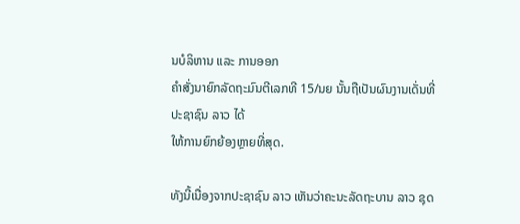ນບໍລິຫານ ແລະ ການອອກ
ຄຳສັ່ງນາຍົກລັດຖະມົນຕີເລກທີ 15/ນຍ ນັ້ນຖືເປັນຜົນງານເດັ່ນທີ່ປະຊາຊົນ ລາວ ໄດ້
ໃຫ້ການຍົກຍ້ອງຫຼາຍທີ່ສຸດ.

ທັງນີ້ເນື່ອງຈາກປະຊາຊົນ ລາວ ເຫັນວ່າຄະນະລັດຖະບານ ລາວ ຊຸດ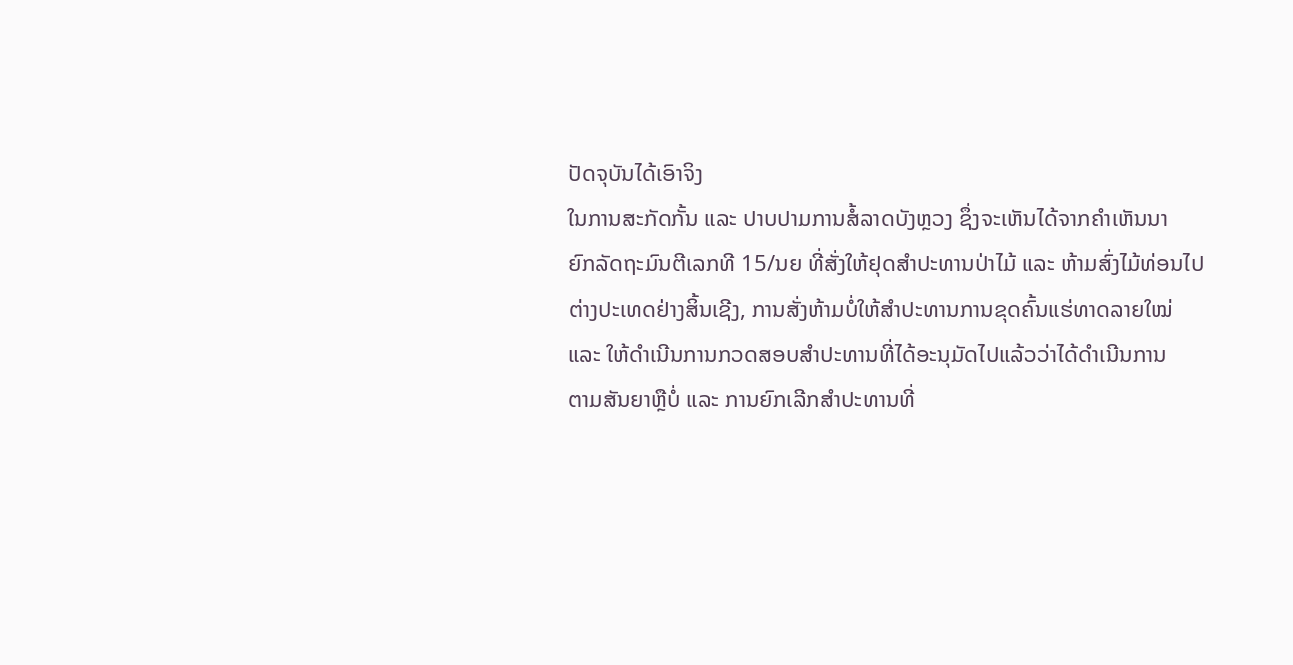ປັດຈຸບັນໄດ້ເອົາຈິງ
ໃນການສະກັດກັ້ນ ແລະ ປາບປາມການສໍ້ລາດບັງຫຼວງ ຊຶ່ງຈະເຫັນໄດ້ຈາກຄຳເຫັນນາ
ຍົກລັດຖະມົນຕີເລກທີ 15/ນຍ ທີ່ສັ່ງໃຫ້ຢຸດສຳປະທານປ່າໄມ້ ແລະ ຫ້າມສົ່ງໄມ້ທ່ອນໄປ
ຕ່າງປະເທດຢ່າງສິ້ນເຊີງ, ການສັ່ງຫ້າມບໍ່ໃຫ້ສຳປະທານການຂຸດຄົ້ນແຮ່ທາດລາຍໃໝ່
ແລະ ໃຫ້ດຳເນີນການກວດສອບສຳປະທານທີ່ໄດ້ອະນຸມັດໄປແລ້ວວ່າໄດ້ດຳເນີນການ
ຕາມສັນຍາຫຼືບໍ່ ແລະ ການຍົກເລີກສຳປະທານທີ່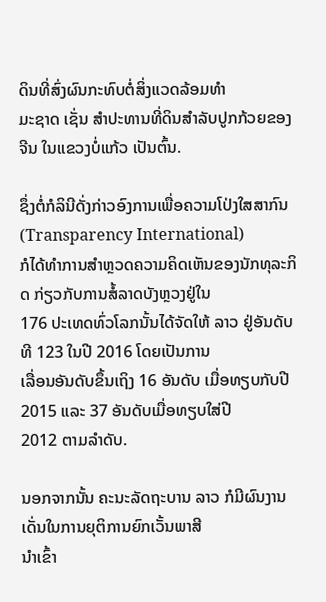ດິນທີ່ສົ່ງຜົນກະທົບຕໍ່ສິ່ງແວດລ້ອມທຳ
ມະຊາດ ເຊັ່ນ ສຳປະທານທີ່ດິນສຳລັບປູກກ້ວຍຂອງ ຈີນ ໃນແຂວງບໍ່ແກ້ວ ເປັນຕົ້ນ.

ຊຶ່ງຕໍ່ກໍລິນີດັ່ງກ່າວອົງການເພື່ອຄວາມໂປ່ງໃສສາກົນ (Transparency International)
ກໍໄດ້ທຳການສຳຫຼວດຄວາມຄິດເຫັນຂອງນັກທຸລະກິດ ກ່ຽວກັບການສໍ້ລາດບັງຫຼວງຢູ່ໃນ
176 ປະເທດທົ່ວໂລກນັ້ນໄດ້ຈັດໃຫ້ ລາວ ຢູ່ອັນດັບທີ 123 ໃນປີ 2016 ໂດຍເປັນການ
ເລື່ອນອັນດັບຂຶ້ນເຖິງ 16 ອັນດັບ ເມື່ອທຽບກັບປີ 2015 ແລະ 37 ອັນດັບເມື່ອທຽບໃສ່ປີ
2012 ຕາມລຳດັບ.

ນອກຈາກນັ້ນ ຄະນະລັດຖະບານ ລາວ ກໍມີຜົນງານເດັ່ນໃນການຍຸຕິການຍົກເວັ້ນພາສີ
ນຳເຂົ້າ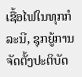ເຊື້ອໄຟໃນທຸກກໍລະນີ, ຊຸກຍູ້ການຈັດຕັ້ງປະຕິບັດ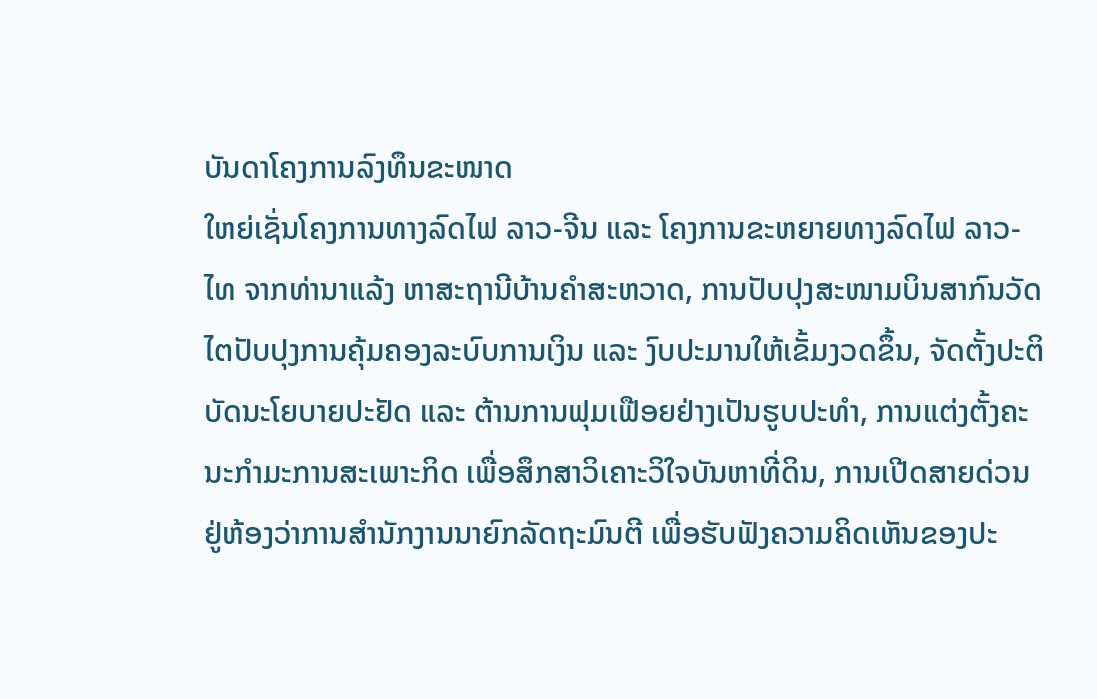ບັນດາໂຄງການລົງທຶນຂະໜາດ
ໃຫຍ່ເຊັ່ນໂຄງການທາງລົດໄຟ ລາວ-ຈີນ ແລະ ໂຄງການຂະຫຍາຍທາງລົດໄຟ ລາວ-
ໄທ ຈາກທ່ານາແລ້ງ ຫາສະຖານີບ້ານຄຳສະຫວາດ, ການປັບປຸງສະໜາມບິນສາກົນວັດ
ໄຕປັບປຸງການຄຸ້ມຄອງລະບົບການເງິນ ແລະ ງົບປະມານໃຫ້ເຂັ້ມງວດຂຶ້ນ, ຈັດຕັ້ງປະຕິ
ບັດນະໂຍບາຍປະຢັດ ແລະ ຕ້ານການຟຸມເຟືອຍຢ່າງເປັນຮູບປະທຳ, ການແຕ່ງຕັ້ງຄະ
ນະກຳມະການສະເພາະກິດ ເພື່ອສຶກສາວິເຄາະວິໃຈບັນຫາທີ່ດິນ, ການເປີດສາຍດ່ວນ
ຢູ່ຫ້ອງວ່າການສຳນັກງານນາຍົກລັດຖະມົນຕີ ເພື່ອຮັບຟັງຄວາມຄິດເຫັນຂອງປະ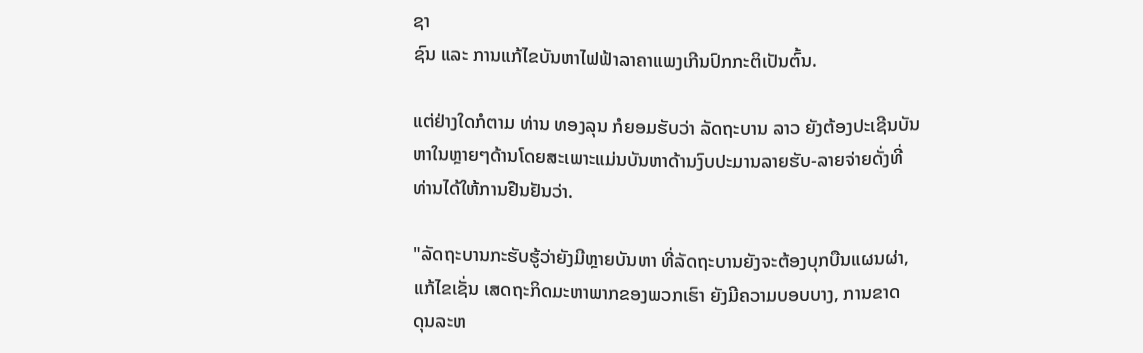ຊາ
ຊົນ ແລະ ການແກ້ໄຂບັນຫາໄຟຟ້າລາຄາແພງເກີນປົກກະຕິເປັນຕົ້ນ.

ແຕ່ຢ່າງໃດກໍຕາມ ທ່ານ ທອງລຸນ ກໍຍອມຮັບວ່າ ລັດຖະບານ ລາວ ຍັງຕ້ອງປະເຊີນບັນ
ຫາໃນຫຼາຍໆດ້ານໂດຍສະເພາະແມ່ນບັນຫາດ້ານງົບປະມານລາຍຮັບ-ລາຍຈ່າຍດັ່ງທີ່
ທ່ານໄດ້ໃຫ້ການຢືນຢັນວ່າ.

"ລັດຖະບານກະຮັບຮູ້ວ່າຍັງມີຫຼາຍບັນຫາ ທີ່ລັດຖະບານຍັງຈະຕ້ອງບຸກບືນແຜນຜ່າ,
ແກ້ໄຂເຊັ່ນ ເສດຖະກິດມະຫາພາກຂອງພວກເຮົາ ຍັງມີຄວາມບອບບາງ, ການຂາດ
ດຸນລະຫ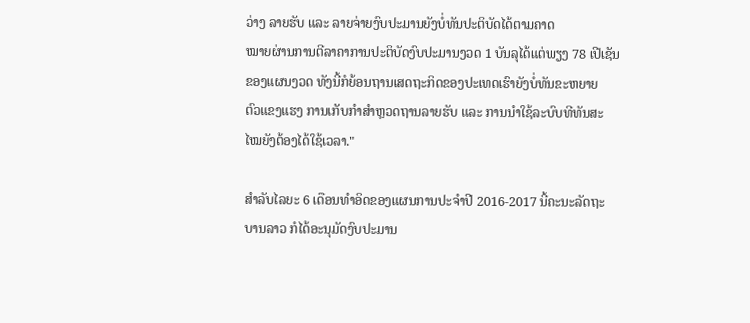ວ່າງ ລາຍຮັບ ແລະ ລາຍຈ່າຍງົບປະມານຍັງບໍ່ທັນປະຕິບັດໄດ້ຕາມຄາດ
ໝາຍຜ່ານການຕີລາຄາການປະຕິບັດງົບປະມານງວດ 1 ບັນລຸໄດ້ແຕ່ພຽງ 78 ເປີເຊັນ
ຂອງແຜນງວດ ທັງນີ້ກໍຍ້ອນຖານເສດຖະກິດຂອງປະເທດເຮົາຍັງບໍ່ທັນຂະຫຍາຍ
ຕົວແຂງແຮງ ການເກັບກຳສຳຫຼວດຖານລາຍຮັບ ແລະ ການນຳໃຊ້ລະບົບທີທັນສະ
ໄໝຍັງຕ້ອງໄດ້ໃຊ້ເວລາ."

ສຳລັບໄລຍະ 6 ເດືອນທຳອິດຂອງແຜນການປະຈຳປີ 2016-2017 ນີ້ຄະນະລັດຖະ
ບານລາວ ກໍໄດ້ອະນຸມັດງົບປະມານ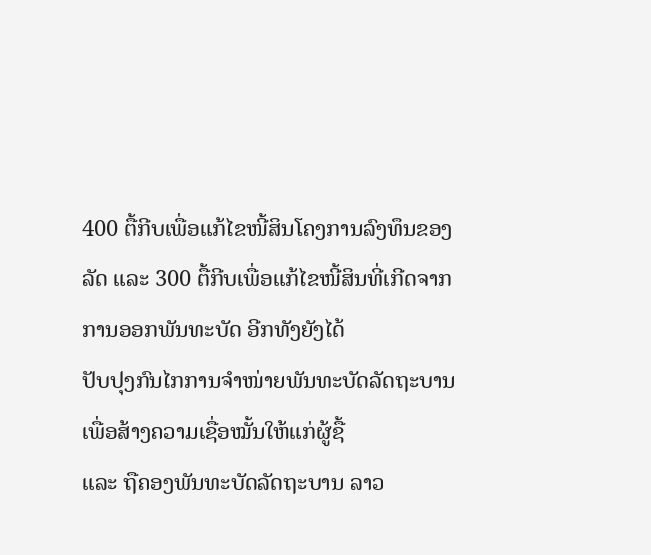400 ຕື້ກີບເພື່ອແກ້ໄຂໜີ້ສິນໂຄງການລົງທຶນຂອງ
ລັດ ແລະ 300 ຕື້ກີບເພື່ອແກ້ໄຂໜີ້ສິນທີ່ເກີດຈາກການອອກພັນທະບັດ ອີກທັງຍັງໄດ້
ປັບປຸງກົນໄກການຈຳໜ່າຍພັນທະບັດລັດຖະບານ ເພື່ອສ້າງຄວາມເຊື່ອໝັ້ນໃຫ້ແກ່ຜູ້ຊື້
ແລະ ຖືຄອງພັນທະບັດລັດຖະບານ ລາວ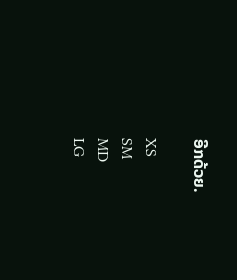ອີກດ້ວຍ.

XS
SM
MD
LG